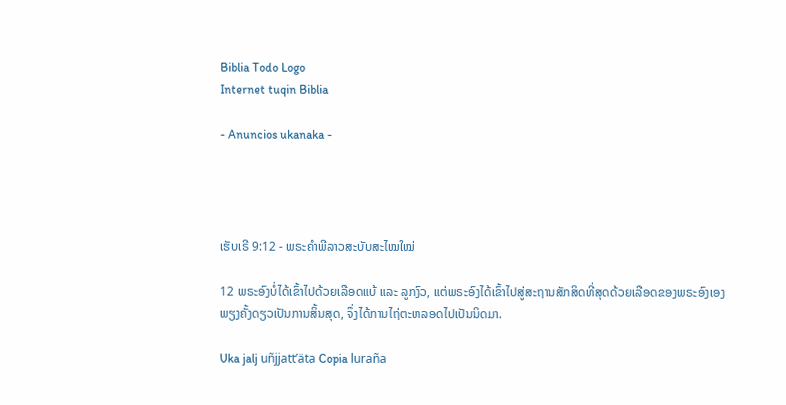Biblia Todo Logo
Internet tuqin Biblia

- Anuncios ukanaka -




ເຮັບເຣີ 9:12 - ພຣະຄຳພີລາວສະບັບສະໄໝໃໝ່

12 ພຣະອົງບໍ່ໄດ້ເຂົ້າໄປດ້ວຍເລືອດແບ້ ແລະ ລູກງົວ, ແຕ່ພຣະອົງໄດ້ເຂົ້າໄປສູ່ສະຖານສັກສິດທີ່ສຸດດ້ວຍເລືອດຂອງພຣະອົງເອງພຽງຄັ້ງດຽວເປັນການສິ້ນສຸດ, ຈຶ່ງໄດ້ການໄຖ່ຕະຫລອດໄປເປັນນິດມາ.

Uka jalj uñjjattʼäta Copia luraña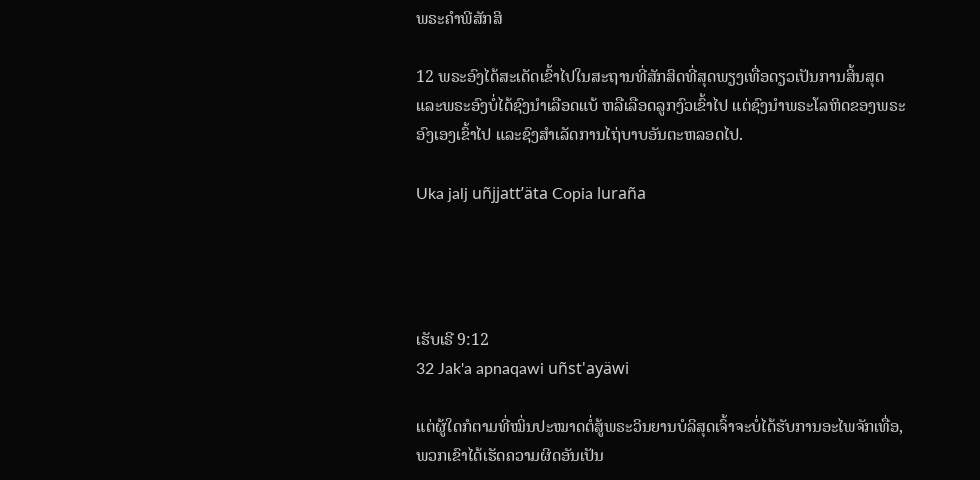ພຣະຄຳພີສັກສິ

12 ພຣະອົງໄດ້ສະເດັດເຂົ້າໄປໃນສະຖານທີ່ສັກສິດທີ່ສຸດພຽງເທື່ອດຽວເປັນການສິ້ນສຸດ ແລະພຣະອົງບໍ່ໄດ້ຊົງນຳເລືອດແບ້ ຫລືເລືອດລູກງົວເຂົ້າໄປ ແຕ່ຊົງນຳພຣະໂລຫິດຂອງພຣະອົງເອງເຂົ້າໄປ ແລະຊົງສຳເລັດການໄຖ່ບາບອັນຕະຫລອດໄປ.

Uka jalj uñjjattʼäta Copia luraña




ເຮັບເຣີ 9:12
32 Jak'a apnaqawi uñst'ayäwi

ແຕ່ຜູ້ໃດກໍຕາມທີ່ໝິ່ນປະໝາດຕໍ່ສູ້ພຣະວິນຍານບໍລິສຸດເຈົ້າຈະບໍ່ໄດ້ຮັບການອະໄພຈັກເທື່ອ, ພວກເຂົາໄດ້ເຮັດຄວາມຜິດອັນເປັນ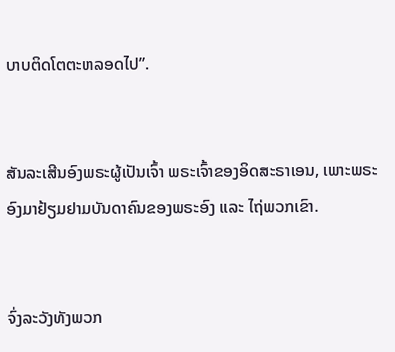ບາບຕິດໂຕຕະຫລອດໄປ”.


ສັນລະເສີນອົງພຣະຜູ້ເປັນເຈົ້າ ພຣະເຈົ້າຂອງອິດສະຣາເອນ, ເພາະພຣະອົງມາຢ້ຽມຢາມບັນດາຄົນຂອງພຣະອົງ ແລະ ໄຖ່ພວກເຂົາ.


ຈົ່ງລະວັງທັງພວກ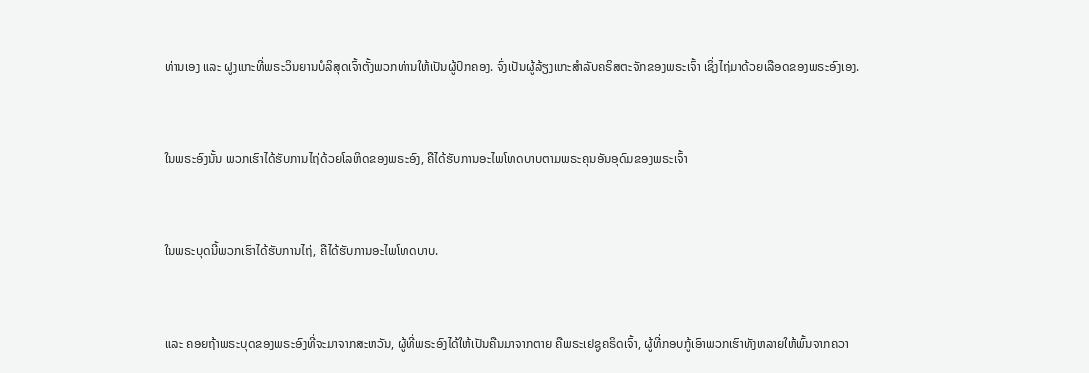ທ່ານເອງ ແລະ ຝູງແກະທີ່ພຣະວິນຍານບໍລິສຸດເຈົ້າຕັ້ງພວກທ່ານໃຫ້ເປັນຜູ້ປົກຄອງ. ຈົ່ງເປັນຜູ້ລ້ຽງແກະສຳລັບຄຣິສຕະຈັກຂອງພຣະເຈົ້າ ເຊິ່ງໄຖ່ມາດ້ວຍເລືອດຂອງພຣະອົງເອງ.


ໃນພຣະອົງນັ້ນ ພວກເຮົາໄດ້ຮັບການໄຖ່ດ້ວຍໂລຫິດຂອງພຣະອົງ, ຄືໄດ້ຮັບການອະໄພໂທດບາບຕາມພຣະຄຸນອັນອຸດົມຂອງພຣະເຈົ້າ


ໃນພຣະບຸດນີ້ພວກເຮົາໄດ້ຮັບການໄຖ່, ຄືໄດ້ຮັບການອະໄພໂທດບາບ.


ແລະ ຄອຍຖ້າພຣະບຸດຂອງພຣະອົງທີ່ຈະມາຈາກສະຫວັນ, ຜູ້ທີ່ພຣະອົງໄດ້ໃຫ້ເປັນຄືນມາຈາກຕາຍ ຄືພຣະເຢຊູຄຣິດເຈົ້າ, ຜູ້ທີ່ກອບກູ້ເອົາພວກເຮົາທັງຫລາຍໃຫ້ພົ້ນຈາກຄວາ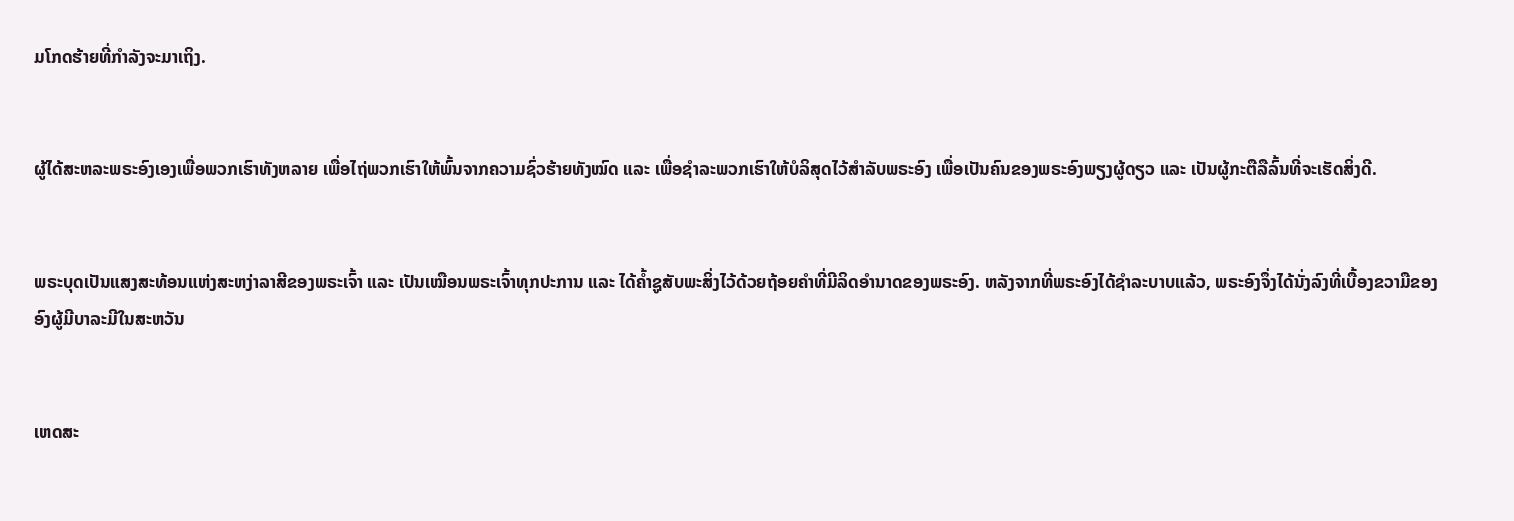ມໂກດຮ້າຍທີ່ກຳລັງຈະມາເຖິງ.


ຜູ້ໄດ້ສະຫລະພຣະອົງເອງເພື່ອພວກເຮົາທັງຫລາຍ ເພື່ອໄຖ່ພວກເຮົາໃຫ້ພົ້ນຈາກຄວາມຊົ່ວຮ້າຍທັງໝົດ ແລະ ເພື່ອຊຳລະພວກເຮົາໃຫ້ບໍລິສຸດໄວ້ສຳລັບພຣະອົງ ເພື່ອເປັນຄົນຂອງພຣະອົງພຽງຜູ້ດຽວ ແລະ ເປັນຜູ້ກະຕືລືລົ້ນທີ່ຈະເຮັດສິ່ງດີ.


ພຣະບຸດເປັນແສງສະທ້ອນແຫ່ງສະຫງ່າລາສີຂອງພຣະເຈົ້າ ແລະ ເປັນເໝືອນພຣະເຈົ້າທຸກປະການ ແລະ ໄດ້ຄ້ຳຊູສັບພະສິ່ງໄວ້ດ້ວຍຖ້ອຍຄຳທີ່ມີລິດອຳນາດຂອງພຣະອົງ. ຫລັງຈາກທີ່ພຣະອົງໄດ້ຊຳລະບາບແລ້ວ, ພຣະອົງຈຶ່ງໄດ້ນັ່ງລົງທີ່ເບື້ອງຂວາມືຂອງອົງຜູ້ມີບາລະມີໃນສະຫວັນ


ເຫດສະ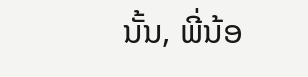ນັ້ນ, ພີ່ນ້ອ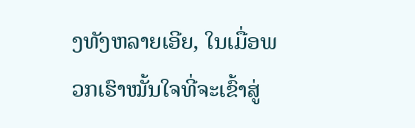ງທັງຫລາຍເອີຍ, ໃນເມື່ອພວກເຮົາໝັ້ນໃຈທີ່ຈະເຂົ້າສູ່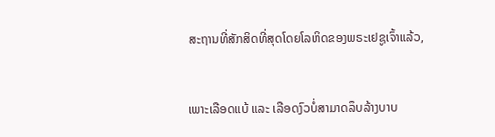ສະຖານທີ່ສັກສິດທີ່ສຸດໂດຍໂລຫິດຂອງພຣະເຢຊູເຈົ້າແລ້ວ,


ເພາະເລືອດແບ້ ແລະ ເລືອດງົວບໍ່ສາມາດລຶບລ້າງບາບ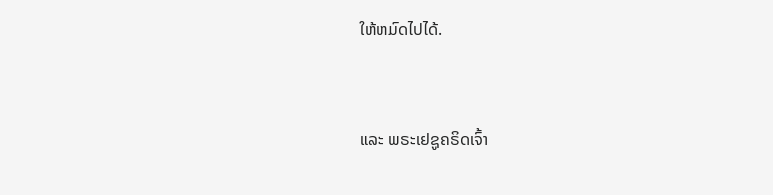ໃຫ້ຫມົດໄປໄດ້.


ແລະ ພຣະເຢຊູຄຣິດເຈົ້າ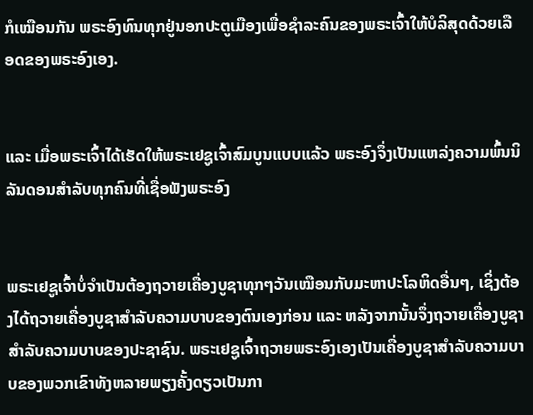ກໍເໝືອນກັນ ພຣະອົງທົນທຸກຢູ່ນອກປະຕູເມືອງເພື່ອຊຳລະຄົນຂອງພຣະເຈົ້າໃຫ້ບໍລິສຸດດ້ວຍເລືອດຂອງພຣະອົງເອງ.


ແລະ ເມື່ອພຣະເຈົ້າໄດ້ເຮັດໃຫ້ພຣະເຢຊູເຈົ້າສົມບູນແບບແລ້ວ ພຣະອົງຈຶ່ງເປັນແຫລ່ງຄວາມພົ້ນນິລັນດອນສຳລັບທຸກຄົນທີ່ເຊື່ອຟັງພຣະອົງ


ພຣະເຢຊູເຈົ້າບໍ່ຈຳເປັນຕ້ອງຖວາຍເຄື່ອງບູຊາທຸກໆວັນເໝືອນກັບມະຫາປະໂລຫິດອື່ນໆ, ເຊິ່ງຕ້ອງໄດ້ຖວາຍເຄື່ອງບູຊາສຳລັບຄວາມບາບຂອງຕົນເອງກ່ອນ ແລະ ຫລັງຈາກນັ້ນຈຶ່ງຖວາຍເຄື່ອງບູຊາສຳລັບຄວາມບາບຂອງປະຊາຊົນ. ພຣະເຢຊູເຈົ້າຖວາຍພຣະອົງເອງເປັນເຄື່ອງບູຊາສຳລັບຄວາມບາບຂອງພວກເຂົາທັງຫລາຍພຽງຄັ້ງດຽວເປັນກາ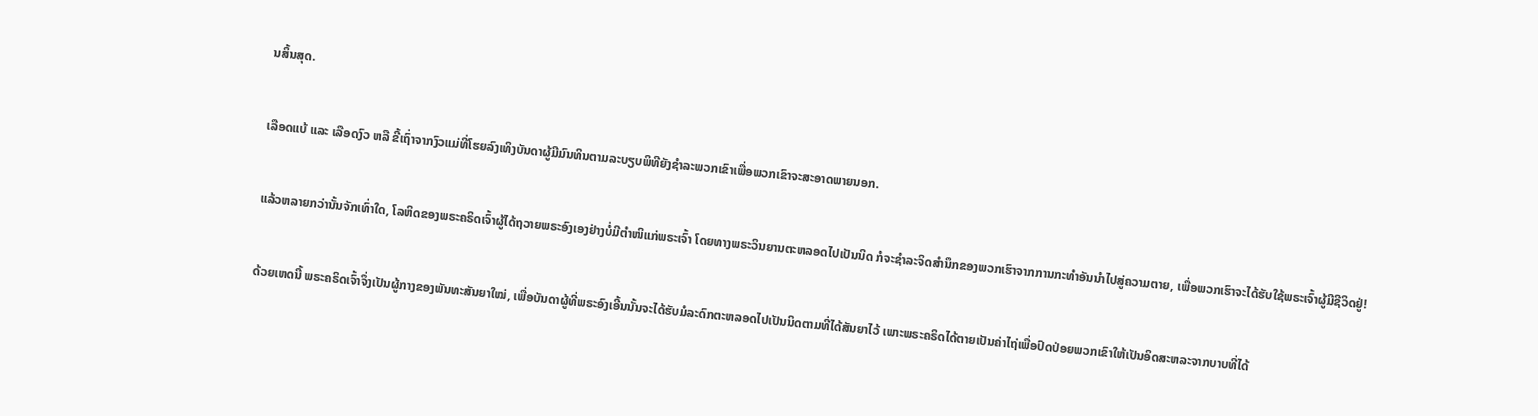ນສິ້ນສຸດ.


ເລືອດແບ້ ແລະ ເລືອດງົວ ຫລື ຂີ້ເຖົ່າຈາກງົວແມ່ທີ່ໂຮຍລົງເທິງບັນດາຜູ້ມີມົນທິນຕາມລະບຽບພິທີຍັງຊຳລະພວກເຂົາເພື່ອພວກເຂົາຈະສະອາດພາຍນອກ.


ແລ້ວຫລາຍກວ່ານັ້ນຈັກເທົ່າໃດ, ໂລຫິດຂອງພຣະຄຣິດເຈົ້າຜູ້ໄດ້ຖວາຍພຣະອົງເອງຢ່າງບໍ່ມີຕຳໜິແກ່ພຣະເຈົ້າ ໂດຍທາງພຣະວິນຍານຕະຫລອດໄປເປັນນິດ ກໍຈະຊຳລະຈິດສຳນຶກຂອງພວກເຮົາຈາກການກະທຳອັນນຳໄປສູ່ຄວາມຕາຍ, ເພື່ອພວກເຮົາຈະໄດ້ຮັບໃຊ້ພຣະເຈົ້າຜູ້ມີຊີວິດຢູ່!


ດ້ວຍເຫດນີ້ ພຣະຄຣິດເຈົ້າຈຶ່ງເປັນຜູ້ກາງຂອງພັນທະສັນຍາໃໝ່, ເພື່ອບັນດາຜູ້ທີ່ພຣະອົງເອີ້ນນັ້ນຈະໄດ້ຮັບມໍລະດົກຕະຫລອດໄປເປັນນິດຕາມທີ່ໄດ້ສັນຍາໄວ້ ເພາະພຣະຄຣິດໄດ້ຕາຍເປັນຄ່າໄຖ່ເພື່ອປົດປ່ອຍພວກເຂົາໃຫ້ເປັນອິດສະຫລະຈາກບາບທີ່ໄດ້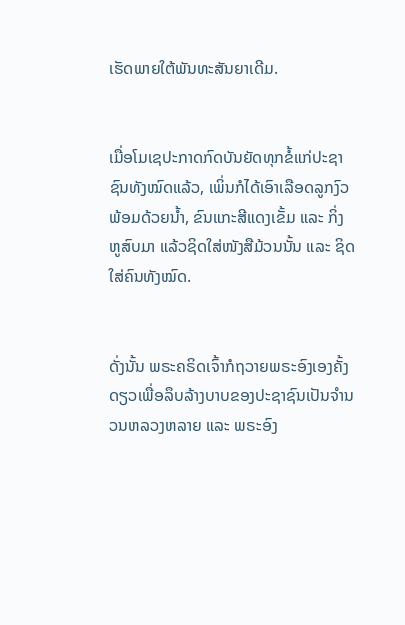ເຮັດພາຍໃຕ້ພັນທະສັນຍາເດີມ.


ເມື່ອໂມເຊປະກາດກົດບັນຍັດທຸກຂໍ້ແກ່ປະຊາຊົນທັງໝົດແລ້ວ, ເພິ່ນກໍໄດ້ເອົາເລືອດລູກງົວພ້ອມດ້ວຍນ້ຳ, ຂົນແກະສີແດງເຂັ້ມ ແລະ ກິ່ງຫູສົບມາ ແລ້ວຊິດໃສ່ໜັງສືມ້ວນນັ້ນ ແລະ ຊິດໃສ່ຄົນທັງໝົດ.


ດັ່ງນັ້ນ ພຣະຄຣິດເຈົ້າກໍຖວາຍພຣະອົງເອງຄັ້ງດຽວເພື່ອລຶບລ້າງບາບຂອງປະຊາຊົນເປັນຈຳນວນຫລວງຫລາຍ ແລະ ພຣະອົງ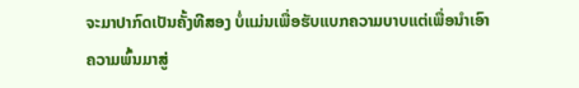ຈະມາປາກົດເປັນຄັ້ງທີສອງ ບໍ່ແມ່ນເພື່ອຮັບແບກຄວາມບາບແຕ່ເພື່ອນຳເອົາຄວາມພົ້ນມາສູ່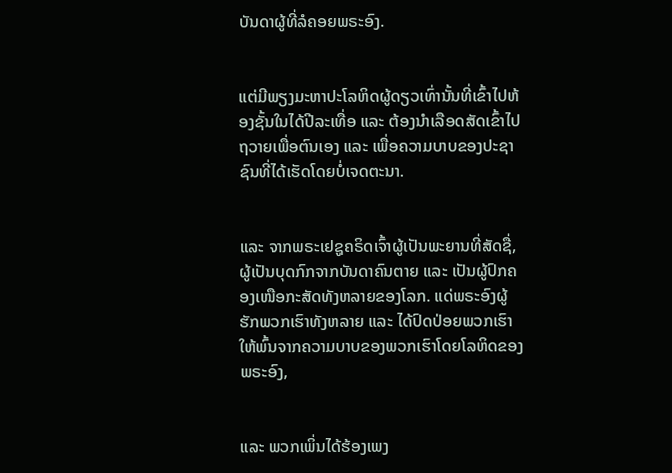ບັນດາຜູ້ທີ່ລໍຄອຍພຣະອົງ.


ແຕ່ມີພຽງມະຫາປະໂລຫິດຜູ້ດຽວເທົ່ານັ້ນທີ່ເຂົ້າໄປຫ້ອງຊັ້ນໃນໄດ້ປີລະເທື່ອ ແລະ ຕ້ອງນຳເລືອດສັດເຂົ້າໄປຖວາຍເພື່ອຕົນເອງ ແລະ ເພື່ອຄວາມບາບຂອງປະຊາຊົນທີ່ໄດ້ເຮັດໂດຍບໍ່ເຈດຕະນາ.


ແລະ ຈາກພຣະເຢຊູຄຣິດເຈົ້າຜູ້ເປັນພະຍານທີ່ສັດຊື່, ຜູ້ເປັນບຸດກົກຈາກບັນດາຄົນຕາຍ ແລະ ເປັນຜູ້ປົກຄອງເໜືອກະສັດທັງຫລາຍຂອງໂລກ. ແດ່ພຣະອົງຜູ້ຮັກພວກເຮົາທັງຫລາຍ ແລະ ໄດ້ປົດປ່ອຍພວກເຮົາໃຫ້ພົ້ນຈາກຄວາມບາບຂອງພວກເຮົາໂດຍໂລຫິດຂອງພຣະອົງ,


ແລະ ພວກເພິ່ນໄດ້ຮ້ອງເພງ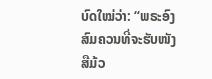ບົດໃໝ່ວ່າ: “ພຣະອົງສົມຄວນທີ່ຈະຮັບໜັງສືມ້ວ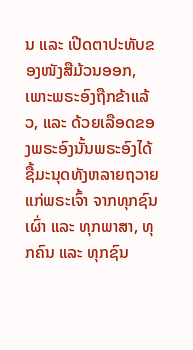ນ ແລະ ເປີດຕາປະທັບຂອງໜັງສືມ້ວນອອກ, ເພາະພຣະອົງຖືກຂ້າແລ້ວ, ແລະ ດ້ວຍເລືອດຂອງພຣະອົງນັ້ນພຣະອົງໄດ້ຊື້ມະນຸດທັງຫລາຍຖວາຍແກ່ພຣະເຈົ້າ ຈາກທຸກຊົນເຜົ່າ ແລະ ທຸກພາສາ, ທຸກຄົນ ແລະ ທຸກຊົນ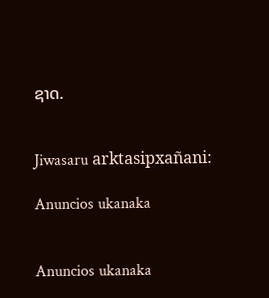ຊາດ.


Jiwasaru arktasipxañani:

Anuncios ukanaka


Anuncios ukanaka